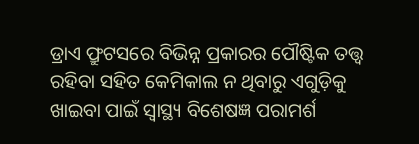ଡ୍ରାଏ ଫ୍ରୁଟସରେ ବିଭିନ୍ନ ପ୍ରକାରର ପୌଷ୍ଟିକ ତତ୍ତ୍ୱ ରହିବା ସହିତ କେମିକାଲ ନ ଥିବାରୁ ଏଗୁଡ଼ିକୁ ଖାଇବା ପାଇଁ ସ୍ୱାସ୍ଥ୍ୟ ବିଶେଷଜ୍ଞ ପରାମର୍ଶ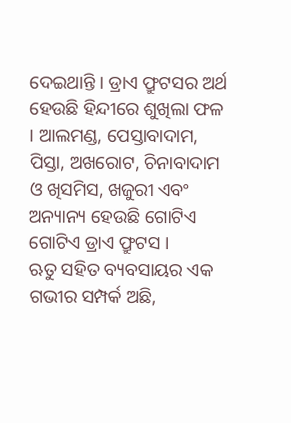ଦେଇଥାନ୍ତି । ଡ୍ରାଏ ଫ୍ରୁଟସର ଅର୍ଥ ହେଉଛି ହିନ୍ଦୀରେ ଶୁଖିଲା ଫଳ । ଆଲମଣ୍ଡ, ପେସ୍ତାବାଦାମ, ପିସ୍ତା, ଅଖରୋଟ, ଚିନାବାଦାମ ଓ ଖିସମିସ, ଖଜୁରୀ ଏବଂ ଅନ୍ୟାନ୍ୟ ହେଉଛି ଗୋଟିଏ ଗୋଟିଏ ଡ୍ରାଏ ଫ୍ରୁଟସ ।
ଋତୁ ସହିତ ବ୍ୟବସାୟର ଏକ ଗଭୀର ସମ୍ପର୍କ ଅଛି,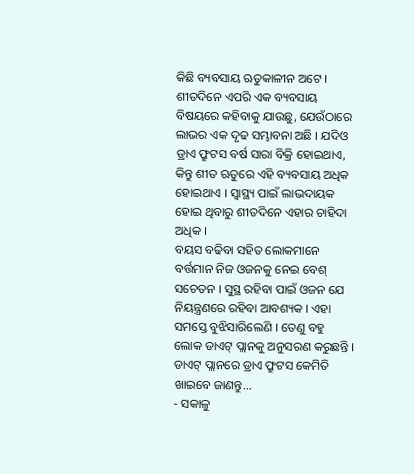କିଛି ବ୍ୟବସାୟ ଋତୁକାଳୀନ ଅଟେ । ଶୀତଦିନେ ଏପରି ଏକ ବ୍ୟବସାୟ ବିଷୟରେ କହିବାକୁ ଯାଉଛୁ, ଯେଉଁଠାରେ ଲାଭର ଏକ ଦୃଢ ସମ୍ଭାବନା ଅଛି । ଯଦିଓ ଡ୍ରାଏ ଫ୍ରୁଟସ ବର୍ଷ ସାରା ବିକ୍ରି ହୋଇଥାଏ, କିନ୍ତୁ ଶୀତ ଋତୁରେ ଏହି ବ୍ୟବସାୟ ଅଧିକ ହୋଇଥାଏ । ସ୍ୱାସ୍ଥ୍ୟ ପାଇଁ ଲାଭଦାୟକ ହୋଇ ଥିବାରୁ ଶୀତଦିନେ ଏହାର ଚାହିଦା ଅଧିକ ।
ବୟସ ବଢିବା ସହିତ ଲୋକମାନେ ବର୍ତ୍ତମାନ ନିଜ ଓଜନକୁ ନେଇ ବେଶ୍ ସଚେତନ । ସୁସ୍ଥ ରହିବା ପାଇଁ ଓଜନ ଯେ ନିୟନ୍ତ୍ରଣରେ ରହିବା ଆବଶ୍ୟକ । ଏହା ସମସ୍ତେ ବୁଝିସାରିଲେଣି । ତେଣୁ ବହୁ ଲୋକ ଡାଏଟ୍ ପ୍ଲାନକୁ ଅନୁସରଣ କରୁଛନ୍ତି ।
ଡାଏଟ୍ ପ୍ଲାନରେ ଡ୍ରାଏ ଫ୍ରୁଟସ କେମିତି ଖାଇବେ ଜାଣନ୍ତୁ...
- ସକାଳୁ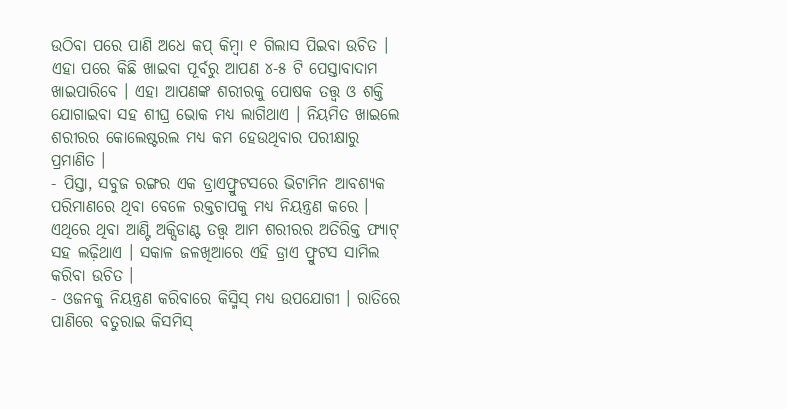ଉଠିବା ପରେ ପାଣି ଅଧେ କପ୍ କିମ୍ବା ୧ ଗିଲାସ ପିଇବା ଉଚିତ । ଏହା ପରେ କିଛି ଖାଇବା ପୂର୍ବରୁ ଆପଣ ୪-୫ ଟି ପେସ୍ତାବାଦାମ ଖାଇପାରିବେ । ଏହା ଆପଣଙ୍କ ଶରୀରକୁ ପୋଷକ ତତ୍ତ୍ୱ ଓ ଶକ୍ତି ଯୋଗାଇବା ସହ ଶୀଘ୍ର ଭୋକ ମଧ୍ୟ ଲାଗିଥାଏ । ନିୟମିତ ଖାଇଲେ ଶରୀରର କୋଲେଷ୍ଟରଲ ମଧ୍ୟ କମ ହେଉଥିବାର ପରୀକ୍ଷାରୁ ପ୍ରମାଣିତ ।
- ପିସ୍ତା, ସବୁଜ ରଙ୍ଗର ଏକ ଡ୍ରାଏଫ୍ରୁଟସରେ ଭିଟାମିନ ଆବଶ୍ୟକ ପରିମାଣରେ ଥିବା ବେଳେ ରକ୍ତଚାପକୁ ମଧ୍ୟ ନିୟନ୍ତ୍ରଣ କରେ । ଏଥିରେ ଥିବା ଆଣ୍ଟି ଅକ୍ସିଡାଣ୍ଟ ତତ୍ତ୍ୱ ଆମ ଶରୀରର ଅତିରିକ୍ତ ଫ୍ୟାଟ୍ ସହ ଲଢ଼ିଥାଏ । ସକାଳ ଜଳଖିଆରେ ଏହି ଡ୍ରାଏ ଫ୍ରୁଟସ ସାମିଲ କରିବା ଉଚିତ ।
- ଓଜନକୁ ନିୟନ୍ତ୍ରଣ କରିବାରେ କିସ୍ମିସ୍ ମଧ୍ୟ ଉପଯୋଗୀ । ରାତିରେ ପାଣିରେ ବତୁରାଇ କିସମିସ୍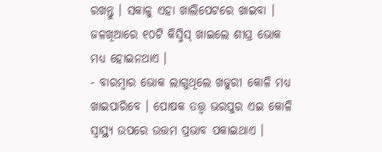ରଖନ୍ତୁ । ସକାଳୁ ଏହା ଖାଲିପେଟରେ ଖାଇବା । ଜଳଖିଆରେ ୧୦ଟି କିସ୍ମିସ୍ ଖାଇଲେ ଶୀଘ୍ର ଭୋକ ମଧ୍ୟ ହୋଇନଥାଏ ।
- ବାରମ୍ବାର ଭୋକ ଲାଗୁଥିଲେ ଖଜୁରୀ କୋଳି ମଧ୍ୟ ଖାଇପାରିବେ । ପୋଷକ ତତ୍ତ୍ୱ ଭରପୁର ଏଇ କୋଳି ସ୍ୱାସ୍ଥ୍ୟ ଉପରେ ଉତ୍ତମ ପ୍ରଭାବ ପକାଇଥାଏ ।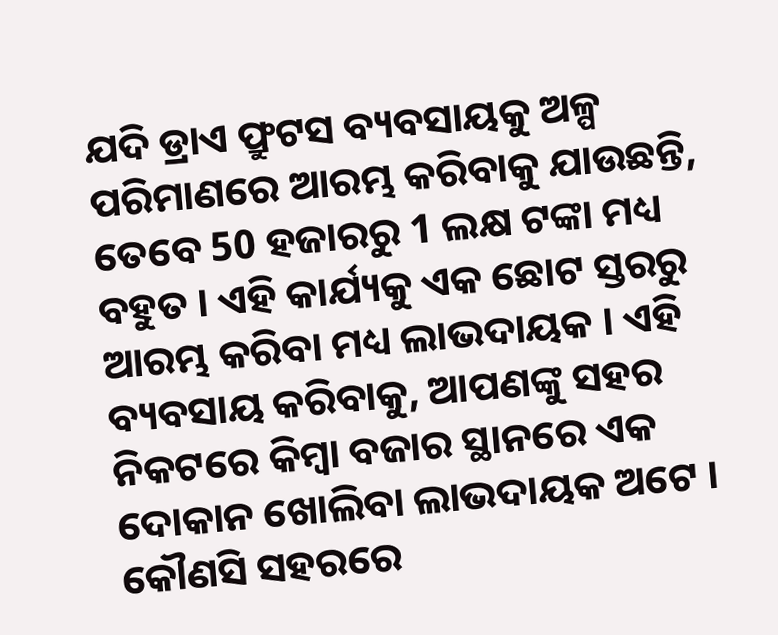ଯଦି ଡ୍ରାଏ ଫ୍ରୁଟସ ବ୍ୟବସାୟକୁ ଅଳ୍ପ ପରିମାଣରେ ଆରମ୍ଭ କରିବାକୁ ଯାଉଛନ୍ତି, ତେବେ 50 ହଜାରରୁ 1 ଲକ୍ଷ ଟଙ୍କା ମଧ୍ୟ ବହୁତ । ଏହି କାର୍ଯ୍ୟକୁ ଏକ ଛୋଟ ସ୍ତରରୁ ଆରମ୍ଭ କରିବା ମଧ୍ୟ ଲାଭଦାୟକ । ଏହି ବ୍ୟବସାୟ କରିବାକୁ, ଆପଣଙ୍କୁ ସହର ନିକଟରେ କିମ୍ବା ବଜାର ସ୍ଥାନରେ ଏକ ଦୋକାନ ଖୋଲିବା ଲାଭଦାୟକ ଅଟେ । କୌଣସି ସହରରେ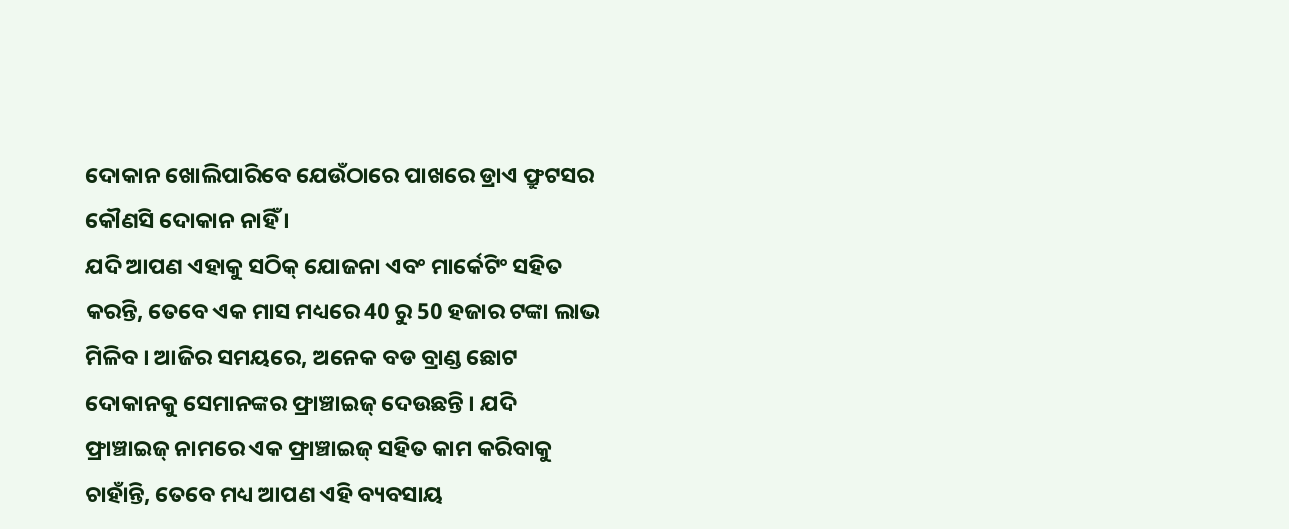ଦୋକାନ ଖୋଲିପାରିବେ ଯେଉଁଠାରେ ପାଖରେ ଡ୍ରାଏ ଫ୍ରୁଟସର କୌଣସି ଦୋକାନ ନାହିଁ ।
ଯଦି ଆପଣ ଏହାକୁ ସଠିକ୍ ଯୋଜନା ଏବଂ ମାର୍କେଟିଂ ସହିତ କରନ୍ତି, ତେବେ ଏକ ମାସ ମଧ୍ୟରେ 40 ରୁ 50 ହଜାର ଟଙ୍କା ଲାଭ ମିଳିବ । ଆଜିର ସମୟରେ, ଅନେକ ବଡ ବ୍ରାଣ୍ଡ ଛୋଟ ଦୋକାନକୁ ସେମାନଙ୍କର ଫ୍ରାଞ୍ଚାଇଜ୍ ଦେଉଛନ୍ତି । ଯଦି ଫ୍ରାଞ୍ଚାଇଜ୍ ନାମରେ ଏକ ଫ୍ରାଞ୍ଚାଇଜ୍ ସହିତ କାମ କରିବାକୁ ଚାହାଁନ୍ତି, ତେବେ ମଧ୍ୟ ଆପଣ ଏହି ବ୍ୟବସାୟ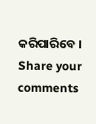କରିପାରିବେ ।
Share your comments